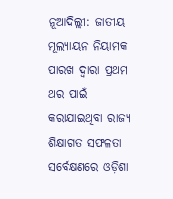ନୂଆଦିଲ୍ଲୀ: ଜାତୀୟ ମୂଲ୍ୟାୟନ ନିୟାମକ ପାରଖ ଦ୍ୱାରା ପ୍ରଥମ ଥର ପାଇଁ କରାଯାଇଥିବା ରାଜ୍ୟ ଶିକ୍ଷାଗତ ସଫଳତା ସର୍ବେକ୍ଷଣରେ ଓଡ଼ିଶା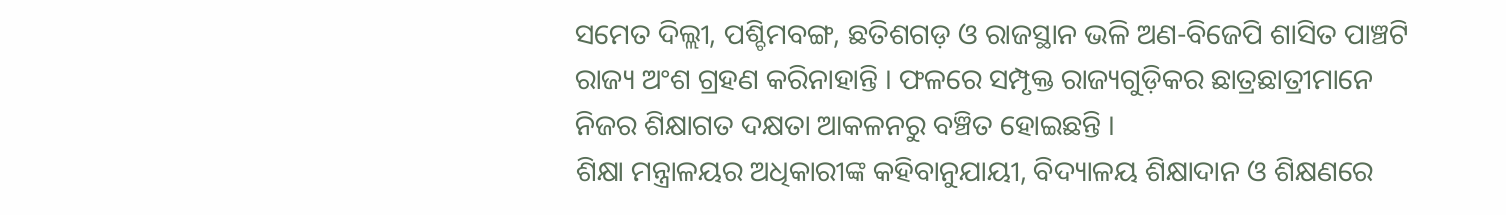ସମେତ ଦିଲ୍ଲୀ, ପଶ୍ଚିମବଙ୍ଗ, ଛତିଶଗଡ଼ ଓ ରାଜସ୍ଥାନ ଭଳି ଅଣ-ବିଜେପି ଶାସିତ ପାଞ୍ଚଟି ରାଜ୍ୟ ଅଂଶ ଗ୍ରହଣ କରିନାହାନ୍ତି । ଫଳରେ ସମ୍ପୃକ୍ତ ରାଜ୍ୟଗୁଡ଼ିକର ଛାତ୍ରଛାତ୍ରୀମାନେ ନିଜର ଶିକ୍ଷାଗତ ଦକ୍ଷତା ଆକଳନରୁ ବଞ୍ଚିତ ହୋଇଛନ୍ତି ।
ଶିକ୍ଷା ମନ୍ତ୍ରାଳୟର ଅଧିକାରୀଙ୍କ କହିବାନୁଯାୟୀ, ବିଦ୍ୟାଳୟ ଶିକ୍ଷାଦାନ ଓ ଶିକ୍ଷଣରେ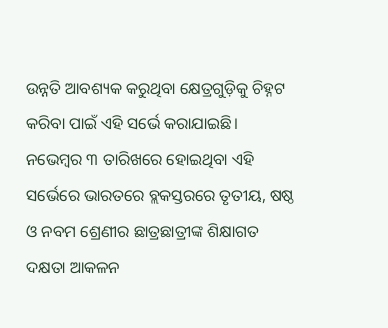ଉନ୍ନତି ଆବଶ୍ୟକ କରୁଥିବା କ୍ଷେତ୍ରଗୁଡ଼ିକୁ ଚିହ୍ନଟ କରିବା ପାଇଁ ଏହି ସର୍ଭେ କରାଯାଇଛି। ନଭେମ୍ବର ୩ ତାରିଖରେ ହୋଇଥିବା ଏହି ସର୍ଭେରେ ଭାରତରେ ବ୍ଲକସ୍ତରରେ ତୃତୀୟ, ଷଷ୍ଠ ଓ ନବମ ଶ୍ରେଣୀର ଛାତ୍ରଛାତ୍ରୀଙ୍କ ଶିକ୍ଷାଗତ ଦକ୍ଷତା ଆକଳନ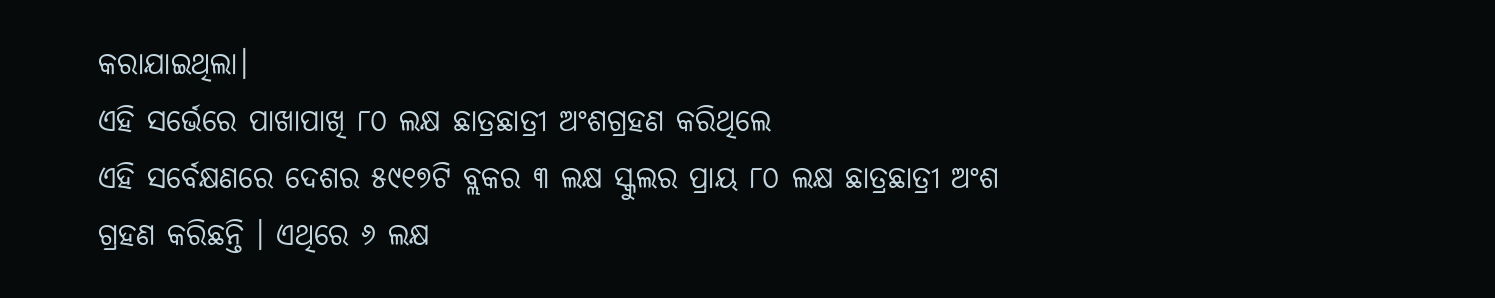କରାଯାଇଥିଲା।
ଏହି ସର୍ଭେରେ ପାଖାପାଖି ୮୦ ଲକ୍ଷ ଛାତ୍ରଛାତ୍ରୀ ଅଂଶଗ୍ରହଣ କରିଥିଲେ
ଏହି ସର୍ବେକ୍ଷଣରେ ଦେଶର ୫୯୧୭ଟି ବ୍ଲକର ୩ ଲକ୍ଷ ସ୍କୁଲର ପ୍ରାୟ ୮୦ ଲକ୍ଷ ଛାତ୍ରଛାତ୍ରୀ ଅଂଶ ଗ୍ରହଣ କରିଛନ୍ତି । ଏଥିରେ ୬ ଲକ୍ଷ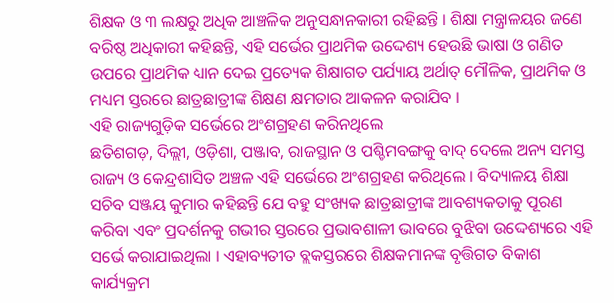ଶିକ୍ଷକ ଓ ୩ ଲକ୍ଷରୁ ଅଧିକ ଆଞ୍ଚଳିକ ଅନୁସନ୍ଧାନକାରୀ ରହିଛନ୍ତି । ଶିକ୍ଷା ମନ୍ତ୍ରାଳୟର ଜଣେ ବରିଷ୍ଠ ଅଧିକାରୀ କହିଛନ୍ତି, ଏହି ସର୍ଭେର ପ୍ରାଥମିକ ଉଦ୍ଦେଶ୍ୟ ହେଉଛି ଭାଷା ଓ ଗଣିତ ଉପରେ ପ୍ରାଥମିକ ଧ୍ୟାନ ଦେଇ ପ୍ରତ୍ୟେକ ଶିକ୍ଷାଗତ ପର୍ଯ୍ୟାୟ ଅର୍ଥାତ୍ ମୌଳିକ, ପ୍ରାଥମିକ ଓ ମଧ୍ୟମ ସ୍ତରରେ ଛାତ୍ରଛାତ୍ରୀଙ୍କ ଶିକ୍ଷଣ କ୍ଷମତାର ଆକଳନ କରାଯିବ ।
ଏହି ରାଜ୍ୟଗୁଡ଼ିକ ସର୍ଭେରେ ଅଂଶଗ୍ରହଣ କରିନଥିଲେ
ଛତିଶଗଡ଼, ଦିଲ୍ଲୀ, ଓଡ଼ିଶା, ପଞ୍ଜାବ, ରାଜସ୍ଥାନ ଓ ପଶ୍ଚିମବଙ୍ଗକୁ ବାଦ୍ ଦେଲେ ଅନ୍ୟ ସମସ୍ତ ରାଜ୍ୟ ଓ କେନ୍ଦ୍ରଶାସିତ ଅଞ୍ଚଳ ଏହି ସର୍ଭେରେ ଅଂଶଗ୍ରହଣ କରିଥିଲେ । ବିଦ୍ୟାଳୟ ଶିକ୍ଷା ସଚିବ ସଞ୍ଜୟ କୁମାର କହିଛନ୍ତି ଯେ ବହୁ ସଂଖ୍ୟକ ଛାତ୍ରଛାତ୍ରୀଙ୍କ ଆବଶ୍ୟକତାକୁ ପୂରଣ କରିବା ଏବଂ ପ୍ରଦର୍ଶନକୁ ଗଭୀର ସ୍ତରରେ ପ୍ରଭାବଶାଳୀ ଭାବରେ ବୁଝିବା ଉଦ୍ଦେଶ୍ୟରେ ଏହି ସର୍ଭେ କରାଯାଇଥିଲା । ଏହାବ୍ୟତୀତ ବ୍ଲକସ୍ତରରେ ଶିକ୍ଷକମାନଙ୍କ ବୃତ୍ତିଗତ ବିକାଶ କାର୍ଯ୍ୟକ୍ରମ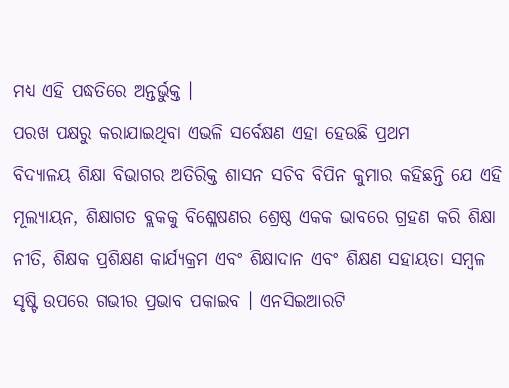ମଧ୍ୟ ଏହି ପଦ୍ଧତିରେ ଅନ୍ତର୍ଭୁକ୍ତ ।
ପରଖ ପକ୍ଷରୁ କରାଯାଇଥିବା ଏଭଳି ସର୍ବେକ୍ଷଣ ଏହା ହେଉଛି ପ୍ରଥମ
ବିଦ୍ୟାଳୟ ଶିକ୍ଷା ବିଭାଗର ଅତିରିକ୍ତ ଶାସନ ସଚିବ ବିପିନ କୁମାର କହିଛନ୍ତି ଯେ ଏହି ମୂଲ୍ୟାୟନ, ଶିକ୍ଷାଗତ ବ୍ଲକକୁ ବିଶ୍ଳେଷଣର ଶ୍ରେଷ୍ଠ ଏକକ ଭାବରେ ଗ୍ରହଣ କରି ଶିକ୍ଷା ନୀତି, ଶିକ୍ଷକ ପ୍ରଶିକ୍ଷଣ କାର୍ଯ୍ୟକ୍ରମ ଏବଂ ଶିକ୍ଷାଦାନ ଏବଂ ଶିକ୍ଷଣ ସହାୟତା ସମ୍ବଳ ସୃଷ୍ଟି ଉପରେ ଗଭୀର ପ୍ରଭାବ ପକାଇବ । ଏନସିଇଆରଟି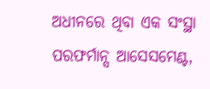ଅଧୀନରେ ଥିବା ଏକ ସଂସ୍ଥା ପରଫର୍ମାନ୍ସ ଆସେସମେଣ୍ଟ,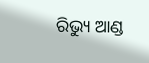ରିଭ୍ୟୁ ଆଣ୍ଡ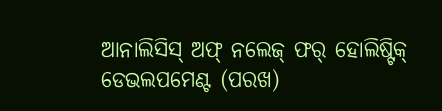ଆନାଲିସିସ୍ ଅଫ୍ ନଲେଜ୍ ଫର୍ ହୋଲିଷ୍ଟିକ୍ ଡେଭଲପମେଣ୍ଟ (ପରଖ)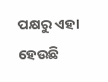ପକ୍ଷରୁ ଏହା ହେଉଛି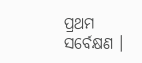ପ୍ରଥମ ସର୍ବେକ୍ଷଣ ।